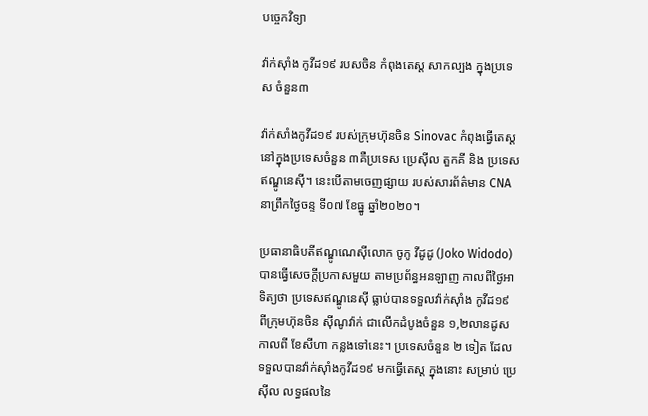បច្ចេកវិទ្យា

វ៉ាក់ស៊ាំង កូវីដ១៩ របសចិន កំពុងតេស្ត សាកល្បង ក្នុងប្រទេស ចំនួន៣

វ៉ាក់សាំងកូវីដ១៩ របស់ក្រុមហ៊ុនចិន Sinovac កំពុងធ្វើតេស្ត នៅក្នុងប្រទេសចំនួន ៣គឺប្រទេស ប្រេស៊ីល តួកគី និង ប្រទេសឥណ្ឌូនេស៊ី។ នេះបើតាមចេញផ្សាយ របស់សារព័ត៌មាន CNA នាព្រឹកថ្ងៃចន្ទ ទី០៧ ខែធ្នូ ឆ្នាំ២០២០។

ប្រធានាធិបតីឥណ្ឌូណេស៊ីលោក ចូកូ វីដូដូ (Joko Widodo) បានធ្វើសេចក្តីប្រកាសមួយ តាមប្រព័ន្ធអនឡាញ កាលពីថ្ងៃអាទិត្យថា ប្រទេសឥណ្ឌូនេស៊ី ធ្លាប់បានទទួលវ៉ាក់ស៊ាំង កូវីដ១៩ ពីក្រុមហ៊ុនចិន ស៊ីណូវ៉ាក់ ជាលើកដំបូងចំនួន ១,២លានដូស កាលពី ខែសីហា កន្លងទៅនេះ។ ប្រទេសចំនួន ២ ទៀត ដែលទទួលបានវ៉ាក់ស៊ាំងកូវីដ១៩ មកធ្វើតេស្ត ក្នុងនោះ សម្រាប់ ប្រេស៊ីល លទ្ធផលនៃ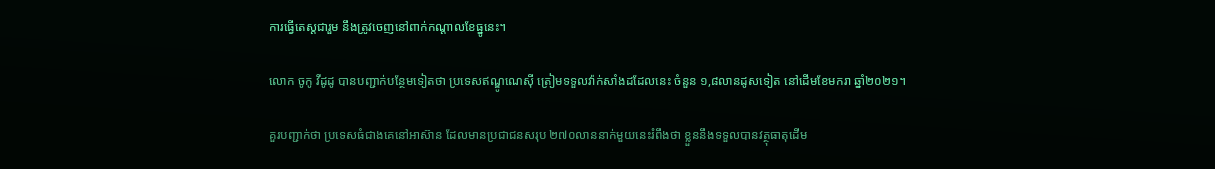ការធ្វើតេស្តជារួម នឹងត្រូវចេញនៅពាក់កណ្តាលខែធ្នូនេះ។

លោក ចូកូ វីដូដូ បានបញ្ជាក់បន្ថែមទៀតថា ប្រទេសឥណ្ឌូណេស៊ី ត្រៀមទទួលវ៉ាក់សាំងដដែលនេះ ចំនួន ១,៨លានដូសទៀត នៅដើមខែមករា ឆ្នាំ២០២១។

គួរបញ្ជាក់ថា ប្រទេសធំជាងគេនៅអាស៊ាន ដែលមានប្រជាជនសរុប ២៧០លាននាក់មួយនេះរំពឹងថា ខ្លួននឹងទទួលបានវត្ថុធាតុដើម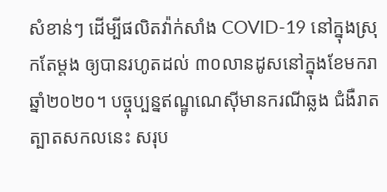សំខាន់ៗ ដើម្បីផលិតវ៉ាក់សាំង COVID-19 នៅក្នុងស្រុកតែម្តង ឲ្យបានរហូតដល់ ៣០លានដូសនៅក្នុងខែមករា ឆ្នាំ២០២០។ បច្ចុប្បន្នឥណ្ឌូណេស៊ីមានករណីឆ្លង ជំងឺរាតត្បាតសកលនេះ សរុប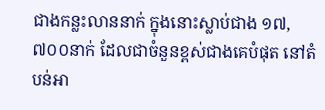ជាងកន្លះលាននាក់ ក្នុងនោះស្លាប់ជាង ១៧,៧០០នាក់ ដែលជាចំនួនខ្ពស់ជាងគេបំផុត នៅតំបន់អា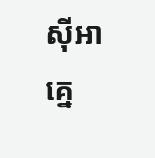ស៊ីអាគ្នេ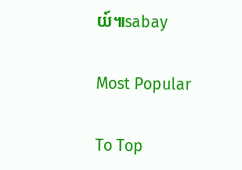យ៍៕sabay

Most Popular

To Top